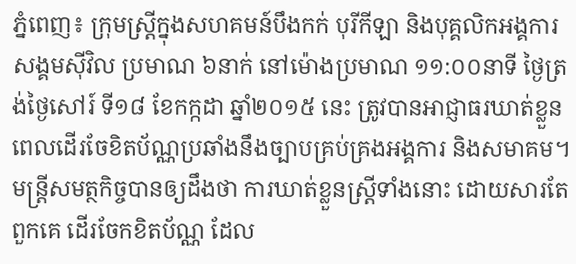ភ្នំពេញ៖ ក្រុមស្ត្រីក្នុងសហគមន៍បឹងកក់ បុរីកីឡា និងបុគ្គលិកអង្គការសង្គមស៊ីវិល ប្រមាណ ៦នាក់ នៅម៉ោងប្រមាណ ១១:០០នាទី ថ្ងៃត្រង់ថ្ងៃសៅរ៍ ទី១៨ ខែកក្កដា ឆ្នាំ២០១៥ នេះ ត្រូវបានអាជ្ញាធរឃាត់ខ្លួន ពេលដើរចែខិតប័ណ្ណប្រឆាំងនឹងច្បាបគ្រប់គ្រងអង្គការ និងសមាគម។
មន្ត្រីសមត្ថកិច្ចបានឲ្យដឹងថា ការឃាត់ខ្លួនស្ត្រីទាំងនោះ ដោយសារតែពួកគេ ដើរចែកខិតប័ណ្ណ ដែល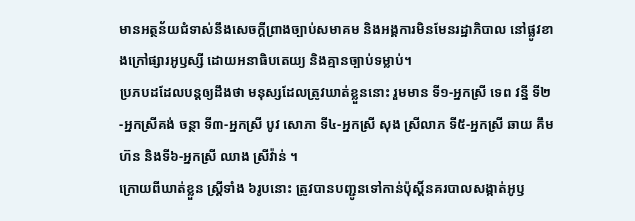មានអត្ថន័យជំទាស់នឹងសេចក្តីព្រាងច្បាប់សមាគម និងអង្គការមិនមែនរដ្ឋាភិបាល នៅផ្លូវខាងក្រៅផ្សារអូឫស្សី ដោយអនាធិបតេយ្យ និងគ្មានច្បាប់ទម្លាប់។
ប្រភបដដែលបន្តឲ្យដឹងថា មនុស្សដែលត្រូវឃាត់ខ្លួននោះ រួមមាន ទី១-អ្នកស្រី ទេព វន្នី ទី២-អ្នកស្រីគង់ ចន្ថា ទី៣-អ្នកស្រី បូវ សោភា ទី៤-អ្នកស្រី សុង ស្រីលាភ ទី៥-អ្នកស្រី ឆាយ គឹមហ៊ន និងទី៦-អ្នកស្រី ឈាង ស្រីវ៉ាន់ ។
ក្រោយពីឃាត់ខ្លួន ស្ត្រីទាំង ៦រូបនោះ ត្រូវបានបញ្ជូនទៅកាន់ប៉ុស្តិ៍នគរបាលសង្កាត់អូឫ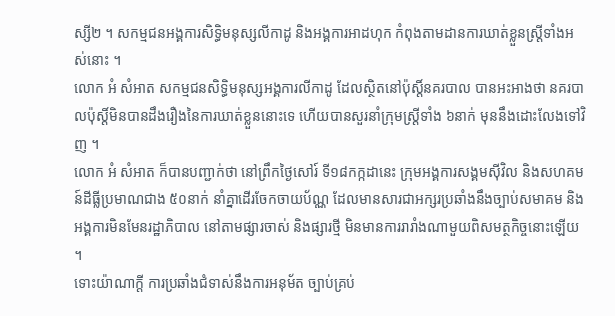ស្សី២ ។ សកម្មជនអង្គការសិទ្ធិមនុស្សលីកាដូ និងអង្គការអាដហុក កំពុងតាមដានការឃាត់ខ្លួនស្ត្រីទាំងអស់នោះ ។
លោក អំ សំអាត សកម្មជនសិទ្ធិមនុស្សអង្គការលីកាដូ ដែលស្ថិតនៅប៉ុស្តិ៍នគរបាល បានអះអាងថា នគរបាលប៉ុស្តិ៍មិនបានដឹងរឿងនៃការឃាត់ខ្លួននោះទេ ហើយបានសួរនាំក្រុមស្ត្រីទាំង ៦នាក់ មុននឹងដោះលែងទៅវិញ ។
លោក អំ សំអាត ក៏បានបញ្ជាក់ថា នៅព្រឹកថ្ងៃសៅរ៍ ទី១៨កក្កដានេះ ក្រុមអង្គការសង្គមស៊ីវិល និងសហគមន៍ដីធ្លីប្រមាណជាង ៥០នាក់ នាំគ្នាដើរចែកចាយប័ណ្ណ ដែលមានសារជាអក្សរប្រឆាំងនឹងច្បាប់សមាគម និងអង្គការមិនមែនរដ្ឋាភិបាល នៅតាមផ្សារចាស់ និងផ្សារថ្មី មិនមានការរារាំងណាមួយពិសមត្ថកិច្ចនោះឡើយ ។
ទោះយ៉ាណាក្តី ការប្រឆាំងជំទាស់នឹងការអនុម័ត ច្បាប់គ្រប់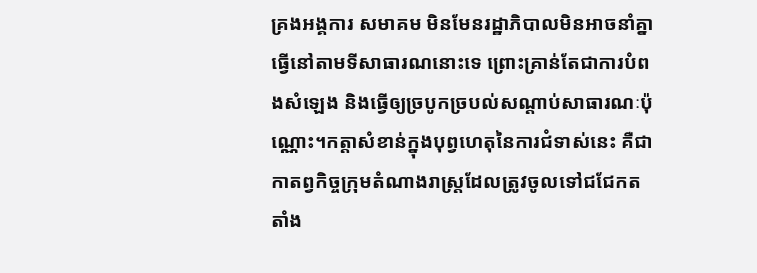គ្រងអង្គការ សមាគម មិនមែនរដ្ឋាភិបាលមិនអាចនាំគ្នាធ្វើនៅតាមទីសាធារណនោះទេ ព្រោះគ្រាន់តែជាការបំពងសំឡេង និងធ្វើឲ្យច្របូកច្របល់សណ្តាប់សាធារណៈប៉ុណ្ណោះ។កត្តាសំខាន់ក្នុងបុព្វហេតុនៃការជំទាស់នេះ គឺជាកាតព្វកិច្ចក្រុមតំណាងរាស្ត្រដែលត្រូវចូលទៅជជែកតតាំង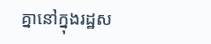គ្នានៅក្នុងរដ្ឋស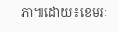ភា៕ដោយ៖ខេមរៈ